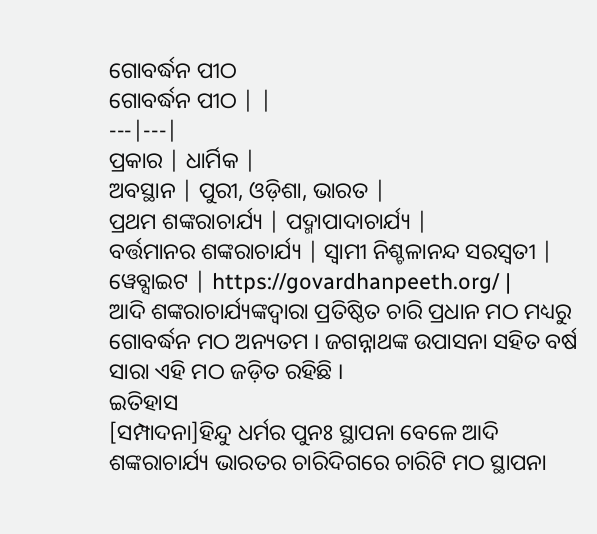ଗୋବର୍ଦ୍ଧନ ପୀଠ
ଗୋବର୍ଦ୍ଧନ ପୀଠ | |
---|---|
ପ୍ରକାର | ଧାର୍ମିକ |
ଅବସ୍ଥାନ | ପୁରୀ, ଓଡ଼ିଶା, ଭାରତ |
ପ୍ରଥମ ଶଙ୍କରାଚାର୍ଯ୍ୟ | ପଦ୍ମାପାଦାଚାର୍ଯ୍ୟ |
ବର୍ତ୍ତମାନର ଶଙ୍କରାଚାର୍ଯ୍ୟ | ସ୍ୱାମୀ ନିଶ୍ଚଳାନନ୍ଦ ସରସ୍ୱତୀ |
ୱେବ୍ସାଇଟ | https://govardhanpeeth.org/ |
ଆଦି ଶଙ୍କରାଚାର୍ଯ୍ୟଙ୍କଦ୍ୱାରା ପ୍ରତିଷ୍ଠିତ ଚାରି ପ୍ରଧାନ ମଠ ମଧ୍ୟରୁ ଗୋବର୍ଦ୍ଧନ ମଠ ଅନ୍ୟତମ । ଜଗନ୍ନାଥଙ୍କ ଉପାସନା ସହିତ ବର୍ଷ ସାରା ଏହି ମଠ ଜଡ଼ିତ ରହିଛି ।
ଇତିହାସ
[ସମ୍ପାଦନା]ହିନ୍ଦୁ ଧର୍ମର ପୁନଃ ସ୍ଥାପନା ବେଳେ ଆଦି ଶଙ୍କରାଚାର୍ଯ୍ୟ ଭାରତର ଚାରିଦିଗରେ ଚାରିଟି ମଠ ସ୍ଥାପନା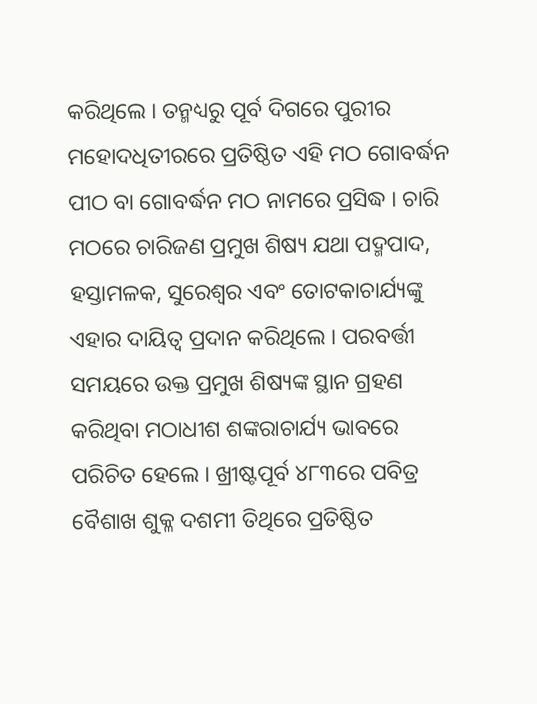କରିଥିଲେ । ତନ୍ମଧ୍ୟରୁ ପୂର୍ବ ଦିଗରେ ପୁରୀର ମହୋଦଧିତୀରରେ ପ୍ରତିଷ୍ଠିତ ଏହି ମଠ ଗୋବର୍ଦ୍ଧନ ପୀଠ ବା ଗୋବର୍ଦ୍ଧନ ମଠ ନାମରେ ପ୍ରସିଦ୍ଧ । ଚାରି ମଠରେ ଚାରିଜଣ ପ୍ରମୁଖ ଶିଷ୍ୟ ଯଥା ପଦ୍ମପାଦ, ହସ୍ତାମଳକ, ସୁରେଶ୍ୱର ଏବଂ ତୋଟକାଚାର୍ଯ୍ୟଙ୍କୁ ଏହାର ଦାୟିତ୍ୱ ପ୍ରଦାନ କରିଥିଲେ । ପରବର୍ତ୍ତୀ ସମୟରେ ଉକ୍ତ ପ୍ରମୁଖ ଶିଷ୍ୟଙ୍କ ସ୍ଥାନ ଗ୍ରହଣ କରିଥିବା ମଠାଧୀଶ ଶଙ୍କରାଚାର୍ଯ୍ୟ ଭାବରେ ପରିଚିତ ହେଲେ । ଖ୍ରୀଷ୍ଟପୂର୍ବ ୪୮୩ରେ ପବିତ୍ର ବୈଶାଖ ଶୁକ୍ଳ ଦଶମୀ ତିଥିରେ ପ୍ରତିଷ୍ଠିତ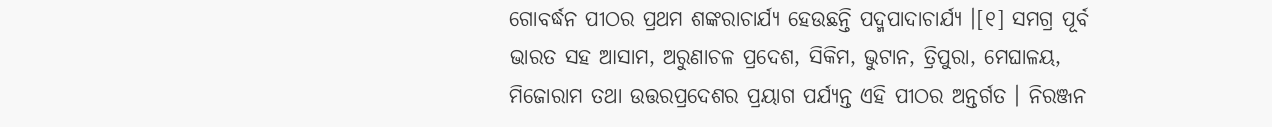ଗୋବର୍ଦ୍ଧନ ପୀଠର ପ୍ରଥମ ଶଙ୍କରାଚାର୍ଯ୍ୟ ହେଉଛନ୍ତି ପଦ୍ମପାଦାଚାର୍ଯ୍ୟ ।[୧] ସମଗ୍ର ପୂର୍ବ ଭାରତ ସହ ଆସାମ, ଅରୁଣାଚଳ ପ୍ରଦେଶ, ସିକିମ, ଭୁଟାନ, ତ୍ରିପୁରା, ମେଘାଳୟ, ମିଜୋରାମ ତଥା ଉତ୍ତରପ୍ରଦେଶର ପ୍ରୟାଗ ପର୍ଯ୍ୟନ୍ତ ଏହି ପୀଠର ଅନ୍ତର୍ଗତ । ନିରଞ୍ଜନ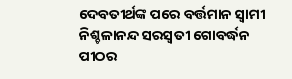ଦେବତୀର୍ଥଙ୍କ ପରେ ବର୍ତ୍ତମାନ ସ୍ୱାମୀ ନିଶ୍ଚଳାନନ୍ଦ ସରସ୍ୱତୀ ଗୋବର୍ଦ୍ଧନ ପୀଠର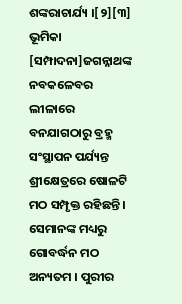ଶଙ୍କରାଚାର୍ଯ୍ୟ ।[୨][୩]
ଭୂମିକା
[ସମ୍ପାଦନା]ଜଗନ୍ନାଥଙ୍କ ନବକଳେବର ଲୀଳାରେ ବନଯାଗଠାରୁ ବ୍ରହ୍ମ ସଂସ୍ଥାପନ ପର୍ଯ୍ୟନ୍ତ ଶ୍ରୀକ୍ଷେତ୍ରରେ ଷୋଳଟି ମଠ ସମ୍ପୃକ୍ତ ରହିଛନ୍ତି । ସେମାନଙ୍କ ମଧ୍ୟରୁ ଗୋବର୍ଦ୍ଧନ ମଠ ଅନ୍ୟତମ । ପୁରୀର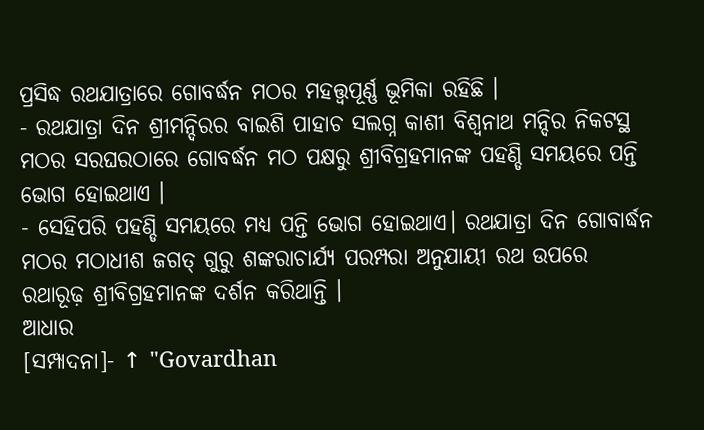ପ୍ରସିଦ୍ଧ ରଥଯାତ୍ରାରେ ଗୋବର୍ଦ୍ଧନ ମଠର ମହତ୍ତ୍ୱପୂର୍ଣ୍ଣ ଭୂମିକା ରହିଛି ।
- ରଥଯାତ୍ରା ଦିନ ଶ୍ରୀମନ୍ଦିରର ବାଇଶି ପାହାଚ ସଲଗ୍ନ କାଶୀ ବିଶ୍ୱନାଥ ମନ୍ଦିର ନିକଟସ୍ଥ ମଠର ସରଘରଠାରେ ଗୋବର୍ଦ୍ଧନ ମଠ ପକ୍ଷରୁ ଶ୍ରୀବିଗ୍ରହମାନଙ୍କ ପହଣ୍ଡି ସମୟରେ ପନ୍ତି ଭୋଗ ହୋଇଥାଏ ।
- ସେହିପରି ପହଣ୍ଡି ସମୟରେ ମଧ୍ୟ ପନ୍ତି ଭୋଗ ହୋଇଥାଏ। ରଥଯାତ୍ରା ଦିନ ଗୋବାର୍ଦ୍ଧନ ମଠର ମଠାଧୀଶ ଜଗତ୍ ଗୁରୁ ଶଙ୍କରାଚାର୍ଯ୍ୟ ପରମ୍ପରା ଅନୁଯାୟୀ ରଥ ଉପରେ ରଥାରୂଢ଼ ଶ୍ରୀବିଗ୍ରହମାନଙ୍କ ଦର୍ଶନ କରିଥାନ୍ତି ।
ଆଧାର
[ସମ୍ପାଦନା]- ↑ "Govardhan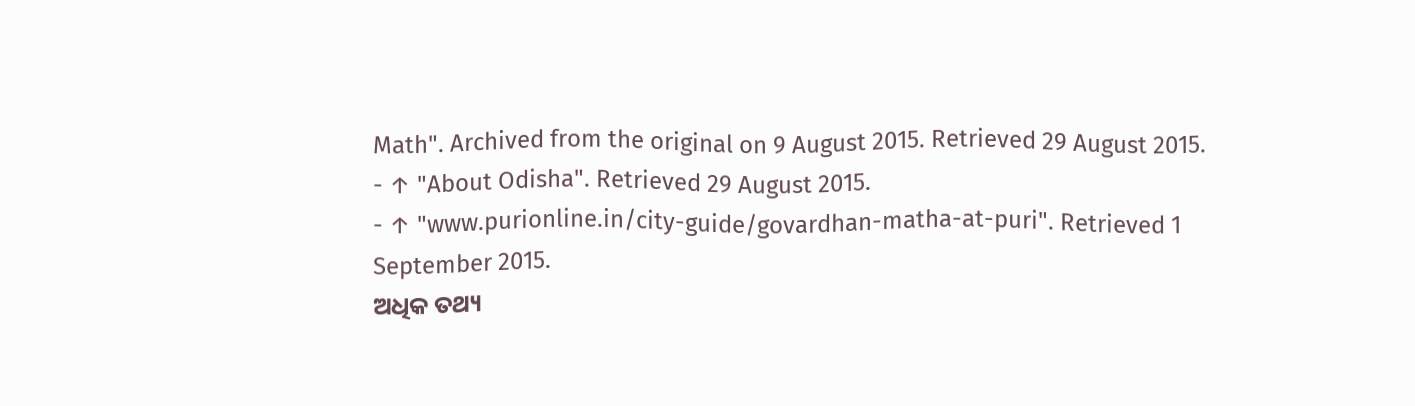Math". Archived from the original on 9 August 2015. Retrieved 29 August 2015.
- ↑ "About Odisha". Retrieved 29 August 2015.
- ↑ "www.purionline.in/city-guide/govardhan-matha-at-puri". Retrieved 1 September 2015.
ଅଧିକ ତଥ୍ୟ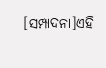[ସମ୍ପାଦନା]ଏହି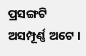ପ୍ରସଙ୍ଗଟି ଅସମ୍ପୂର୍ଣ୍ଣ ଅଟେ ।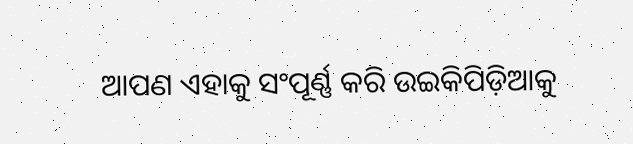ଆପଣ ଏହାକୁ ସଂପୂର୍ଣ୍ଣ କରି ଉଇକିପିଡ଼ିଆକୁ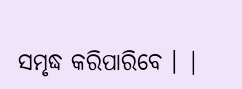ସମୃଦ୍ଧ କରିପାରିବେ । |